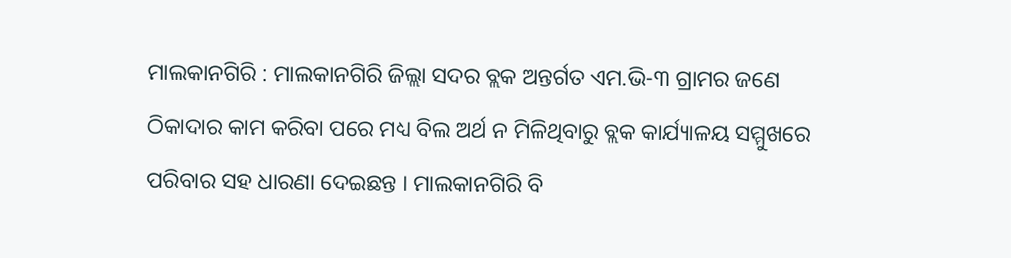ମାଲକାନଗିରି : ମାଲକାନଗିରି ଜିଲ୍ଲା ସଦର ବ୍ଲକ ଅନ୍ତର୍ଗତ ଏମ.ଭି-୩ ଗ୍ରାମର ଜଣେ ଠିକାଦାର କାମ କରିବା ପରେ ମଧ୍ୟ ବିଲ ଅର୍ଥ ନ ମିଳିଥିବାରୁ ବ୍ଲକ କାର୍ଯ୍ୟାଳୟ ସମ୍ମୁଖରେ ପରିବାର ସହ ଧାରଣା ଦେଇଛନ୍ତ । ମାଲକାନଗିରି ବି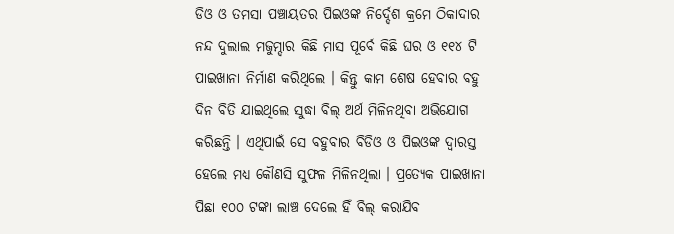ଡିଓ ଓ ତମସା ପଞ୍ଚାୟତର ପିଇଓଙ୍କ ନିର୍ଦ୍ଦେଶ କ୍ରମେ ଠିକାଦାର ନନ୍ଦ ଦୁଲାଲ ମଜୁମ୍ଦାର କିଛି ମାସ ପୂର୍ବେ କିଛି ଘର ଓ ୧୧୪ ଟି ପାଇଖାନା ନିର୍ମାଣ କରିଥିଲେ । କିନ୍ତୁ କାମ ଶେଷ ହେବାର ବହୁ ଦିନ ବିତି ଯାଇଥିଲେ ସୁଦ୍ଧା ବିଲ୍ ଅର୍ଥ ମିଳିନଥିବା ଅଭିଯୋଗ କରିଛନ୍ତି । ଏଥିପାଇଁ ସେ ବହୁବାର ବିଡିଓ ଓ ପିଇଓଙ୍କ ଦ୍ୱାରସ୍ତ ହେଲେ ମଧ୍ୟ କୌଣସି ସୁଫଳ ମିଳିନଥିଲା । ପ୍ରତ୍ୟେକ ପାଇଖାନା ପିଛା ୧୦୦ ଟଙ୍କା ଲାଞ୍ଚ ଦେଲେ ହିଁ ବିଲ୍ କରାଯିବ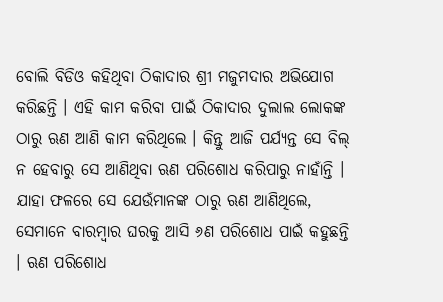ବୋଲି ବିଡିଓ କହିଥିବା ଠିକାଦାର ଶ୍ରୀ ମଜୁମଦାର ଅଭିଯୋଗ କରିଛନ୍ତି । ଏହି କାମ କରିବା ପାଇଁ ଠିକାଦାର ଦୁଲାଲ ଲୋକଙ୍କ ଠାରୁ ଋଣ ଆଣି କାମ କରିଥିଲେ । କିନ୍ତୁ ଆଜି ପର୍ଯ୍ୟନ୍ତ ସେ ବିଲ୍ ନ ହେବାରୁ ସେ ଆଣିଥିବା ଋଣ ପରିଶୋଧ କରିପାରୁ ନାହାଁନ୍ତି । ଯାହା ଫଳରେ ସେ ଯେଉଁମାନଙ୍କ ଠାରୁ ଋଣ ଆଣିଥିଲେ, ସେମାନେ ବାରମ୍ବାର ଘରକୁ ଆସି ୬ଣ ପରିଶୋଧ ପାଇଁ କହୁଛନ୍ତି । ଋଣ ପରିଶୋଧ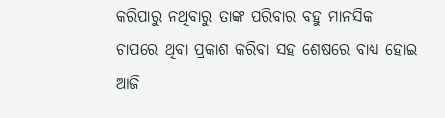କରିପାରୁ ନଥିବାରୁ ତାଙ୍କ ପରିବାର ବହୁ ମାନସିକ ଚାପରେ ଥିବା ପ୍ରକାଶ କରିବା ସହ ଶେଷରେ ବାଧ୍ୟ ହୋଇ ଆଜି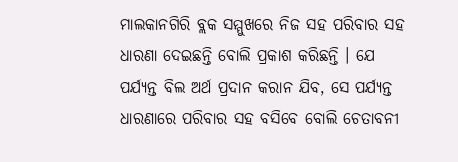ମାଲକାନଗିରି ବ୍ଲକ ସମ୍ମୁଖରେ ନିଜ ସହ ପରିବାର ସହ ଧାରଣା ଦେଇଛନ୍ତି ବୋଲି ପ୍ରକାଶ କରିଛନ୍ତି । ଯେ ପର୍ଯ୍ୟନ୍ତ ବିଲ ଅର୍ଥ ପ୍ରଦାନ କରାନ ଯିବ, ସେ ପର୍ଯ୍ୟନ୍ତ ଧାରଣାରେ ପରିବାର ସହ ବସିବେ ବୋଲି ଚେତାବନୀ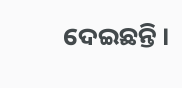ଦେଇଛନ୍ତି ।